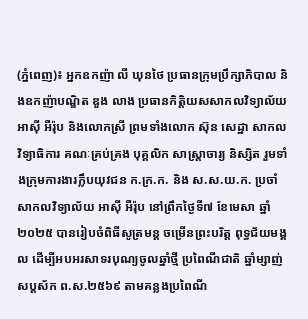(ភ្នំពេញ)៖ អ្នកឧកញ៉ា លី ឃុនថៃ ប្រធានក្រុមប្រឹក្សាភិបាល និងឧកញ៉ាបណ្ឌិត ឌួង លាង ប្រធានកិត្តិយសសាកលវិទ្យាល័យ អាស៊ី អឺរ៉ុប និងលោកស្រី ព្រមទាំងលោក ស៊ុន សេដ្ឋា សាកលវិទ្យាធិការ គណៈគ្រប់គ្រង បុគ្គលិក សាស្រ្តាចារ្យ និស្សិត រួមទាំងក្រុមការងារក្លឹបយុវជន ក.ក្រ.ក. និង ស.ស.យ.ក. ប្រចាំសាកលវិទ្យាល័យ អាស៊ី អឺរ៉ុប នៅព្រឹកថ្ងៃទី៧ ខែមេសា ឆ្នាំ២០២៥ បានរៀបចំពិធីសូត្រមន្ត ចម្រើនព្រះបរិត្ត ពុទ្ធជ័យមង្គល ដើម្បីអបអរសាទរបុណ្យចូលឆ្នាំថ្មី ប្រពៃណីជាតិ ឆ្នាំម្សាញ់ សប្ដស័ក ព.ស.២៥៦៩ តាមគន្លងប្រពៃណី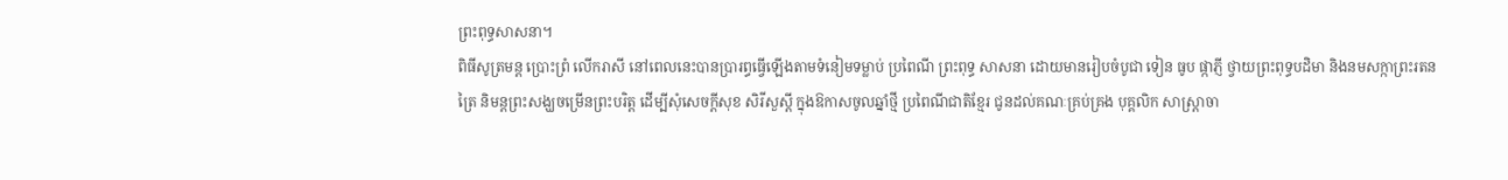ព្រះពុទ្ធសាសនា។
ពិធីសូត្រមន្ត ប្រោះព្រំ លើករាសី នៅពេលនេះបានប្រារព្ធធ្វើឡើងតាមទំនៀមទម្លាប់ ប្រពៃណី ព្រះពុទ្ធ សាសនា ដោយមានរៀបចំបូជា ទៀន ធូប ផ្កាភ្ញី ថ្វាយព្រះពុទ្ធបដិមា និងនមសក្កាព្រះរតនត្រៃ និមន្តព្រះសង្ឃចម្រើនព្រះបរិត្ត ដើម្បីសុំសេចក្តីសុខ សិរីសួស្តី ក្នុងឱកាសចូលឆ្នាំថ្មី ប្រពៃណីជាតិខ្មែរ ជូនដល់គណៈគ្រប់គ្រង បុគ្គលិក សាស្រ្តាចា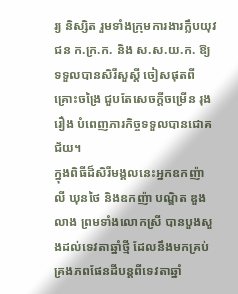រ្យ និស្សិត រួមទាំងក្រុមការងារក្លឹបយុវជន ក.ក្រ.ក. និង ស.ស.យ.ក. ឱ្យទទួលបានសិរីសួស្តី ចៀសផុតពីគ្រោះចង្រៃ ជួបតែសេចក្តីចម្រើន រុងរឿង បំពេញភារកិច្ចទទួលបានជោគជ័យ។
ក្នុងពិធីដ៏សិរីមង្គលនេះអ្នកឧកញ៉ា លី ឃុនថៃ និងឧកញ៉ា បណ្ឌិត ឌួង លាង ព្រមទាំងលោកស្រី បានបួងសួងដល់ទេវតាឆ្នាំថ្មី ដែលនឹងមកគ្រប់គ្រងភពផែនដីបន្ដពីទេវតាឆ្នាំ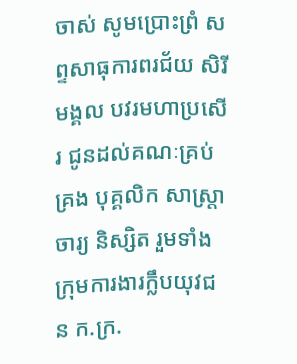ចាស់ សូមប្រោះព្រំ សព្ទសាធុការពរជ័យ សិរីមង្គល បវរមហាប្រសើរ ជូនដល់គណៈគ្រប់គ្រង បុគ្គលិក សាស្រ្តាចារ្យ និស្សិត រួមទាំងក្រុមការងារក្លឹបយុវជន ក.ក្រ.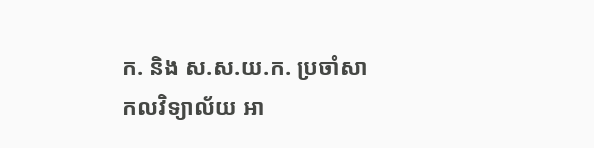ក. និង ស.ស.យ.ក. ប្រចាំសាកលវិទ្យាល័យ អា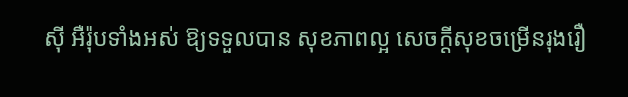ស៊ី អឺរ៉ុបទាំងអស់ ឱ្យទទួលបាន សុខភាពល្អ សេចក្ដីសុខចម្រើនរុងរឿ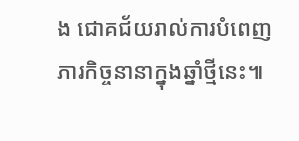ង ជោគជ័យរាល់ការបំពេញភារកិច្ចនានាក្នុងឆ្នាំថ្មីនេះ៕